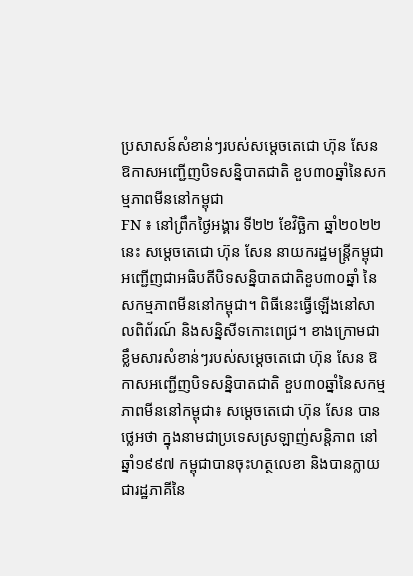ប្រសាសន៍សំខាន់ៗរបស់សម្តេចតេជោ ហ៊ុន សែន ឱកាសអញ្ជើញបិទសន្និបាតជាតិ ខួប៣០ឆ្នាំនៃសកម្មភាពមីននៅកម្ពុជា
FN ៖ នៅព្រឹកថ្ងៃអង្គារ ទី២២ ខែវិច្ឆិកា ឆ្នាំ២០២២នេះ សម្តេចតេជោ ហ៊ុន សែន នាយករដ្ឋមន្ត្រីកម្ពុជា អញ្ជើញជាអធិបតីបិទសន្និបាតជាតិខួប៣០ឆ្នាំ នៃសកម្មភាពមីននៅកម្ពុជា។ ពិធីនេះធ្វើឡើងនៅសាលពិព័រណ៍ និងសន្និសីទកោះពេជ្រ។ ខាងក្រោមជាខ្លឹមសារសំខាន់ៗរបស់សម្តេចតេជោ ហ៊ុន សែន ឱកាសអញ្ជើញបិទសន្និបាតជាតិ ខួប៣០ឆ្នាំនៃសកម្មភាពមីននៅកម្ពុជា៖ សម្តេចតេជោ ហ៊ុន សែន បានថ្លេអថា ក្នុងនាមជាប្រទេសស្រឡាញ់សន្តិភាព នៅឆ្នាំ១៩៩៧ កម្ពុជាបានចុះហត្ថលេខា និងបានក្លាយជារដ្ឋភាគីនៃ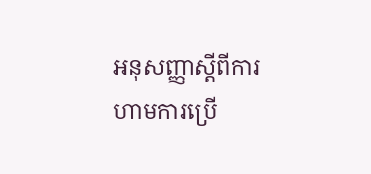អនុសញ្ញាស្តីពីការហាមការប្រើ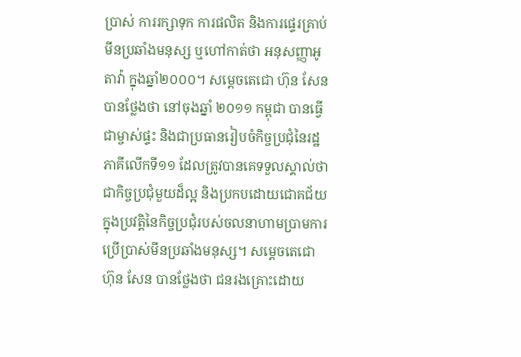ប្រាស់ ការរក្សាទុក ការផលិត និងការផ្ទេរគ្រាប់មីនប្រឆាំងមនុស្ស ឬហៅកាត់ថា អនុសញ្ញាអូតាវ៉ា ក្នុងឆ្នាំ២០០០។ សម្តេចតេជោ ហ៊ុន សែន បានថ្លែងថា នៅចុងឆ្នាំ ២០១១ កម្ពុជា បានធ្វើជាម្ចាស់ផ្ទះ និងជាប្រធានរៀបចំកិច្ចប្រជុំនៃរដ្ឋភាគីលើកទី១១ ដែលត្រូវបានគេទទួលស្គាល់ថា ជាកិច្ចប្រជុំមួយដ៏ល្អ និងប្រកបដោយជោគជ័យ ក្នុងប្រវត្តិនៃកិច្ចប្រជុំរបស់ចលនាហាមប្រាមការប្រើប្រាស់មីនប្រឆាំងមនុស្ស។ សម្តេចតេជោ ហ៊ុន សែន បានថ្លែងថា ជនរងគ្រោះដោយ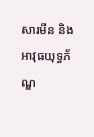សារមីន និងអាវុធយុទ្ធភ័ណ្ឌ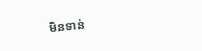មិនទាន់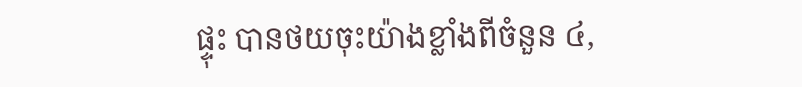ផ្ទុះ បានថយចុះយ៉ាងខ្លាំងពីចំនួន ៤,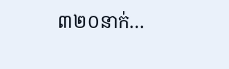៣២០នាក់…